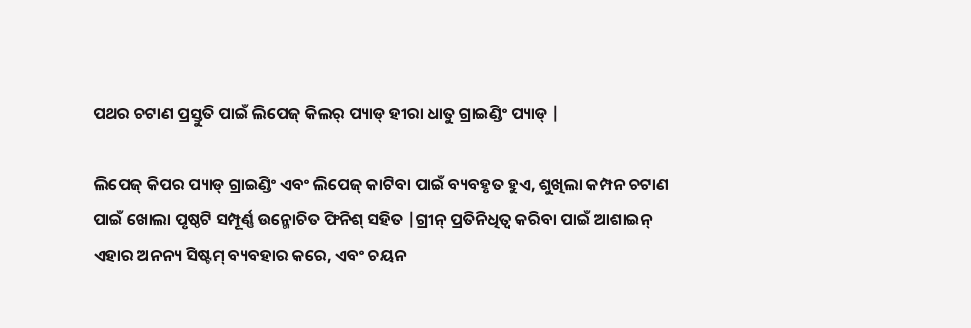ପଥର ଚଟାଣ ପ୍ରସ୍ତୁତି ପାଇଁ ଲିପେଜ୍ କିଲର୍ ପ୍ୟାଡ୍ ହୀରା ଧାତୁ ଗ୍ରାଇଣ୍ଡିଂ ପ୍ୟାଡ୍ |

ଲିପେଜ୍ କିପର ପ୍ୟାଡ୍ ଗ୍ରାଇଣ୍ଡିଂ ଏବଂ ଲିପେଜ୍ କାଟିବା ପାଇଁ ବ୍ୟବହୃତ ହୁଏ, ଶୁଖିଲା କମ୍ପନ ଚଟାଣ ପାଇଁ ଖୋଲା ପୃଷ୍ଠଟି ସମ୍ପୂର୍ଣ୍ଣ ଉନ୍ମୋଚିତ ଫିନିଶ୍ ସହିତ |ଗ୍ରୀନ୍ ପ୍ରତିନିଧିତ୍ୱ କରିବା ପାଇଁ ଆଶାଇନ୍ ଏହାର ଅନନ୍ୟ ସିଷ୍ଟମ୍ ବ୍ୟବହାର କରେ, ଏବଂ ଚୟନ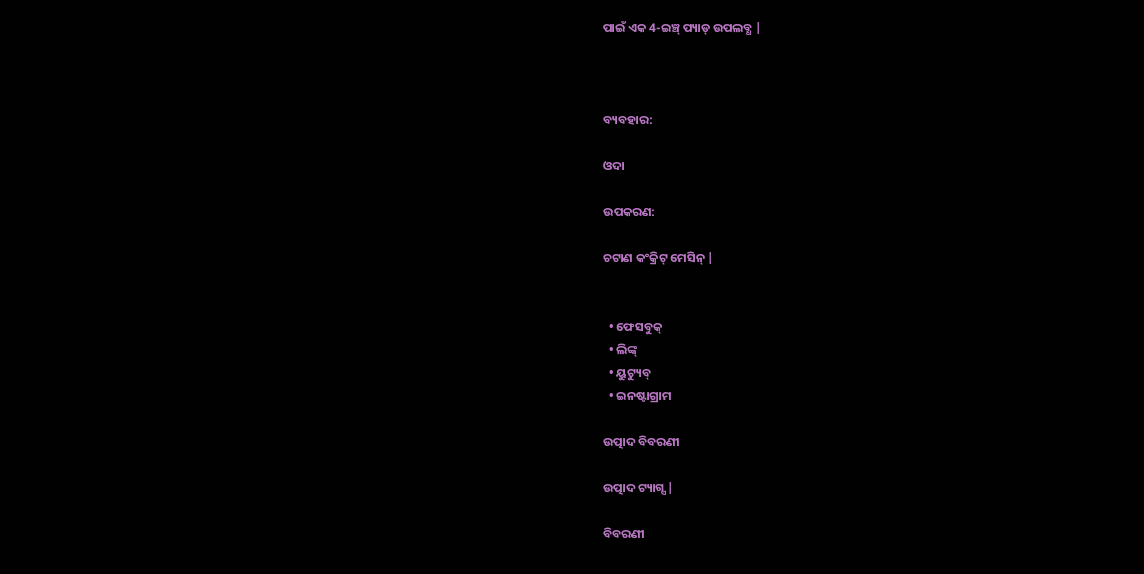ପାଇଁ ଏକ 4-ଇଞ୍ଚ୍ ପ୍ୟାଡ୍ ଉପଲବ୍ଧ |



ବ୍ୟବହାର:

ଓଦା

ଉପକରଣ:

ଚଟାଣ କଂକ୍ରିଟ୍ ମେସିନ୍ |


  • ଫେସବୁକ୍
  • ଲିଙ୍କ୍
  • ୟୁଟ୍ୟୁବ୍
  • ଇନଷ୍ଟାଗ୍ରାମ

ଉତ୍ପାଦ ବିବରଣୀ

ଉତ୍ପାଦ ଟ୍ୟାଗ୍ସ |

ବିବରଣୀ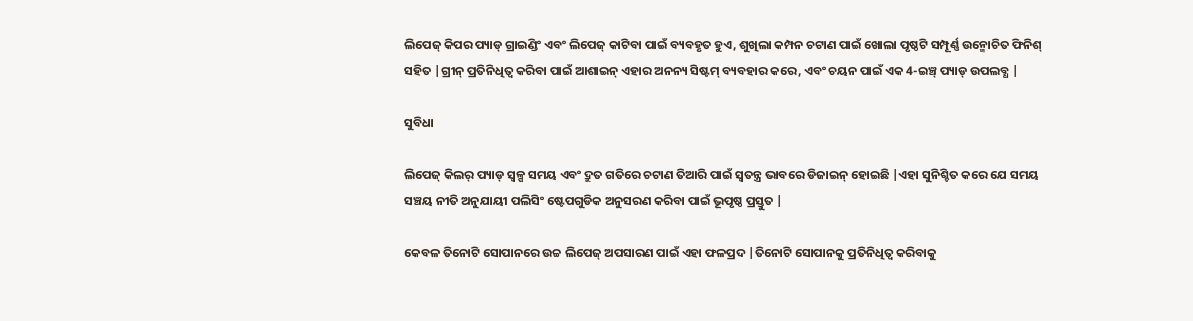ଲିପେଜ୍ କିପର ପ୍ୟାଡ୍ ଗ୍ରାଇଣ୍ଡିଂ ଏବଂ ଲିପେଜ୍ କାଟିବା ପାଇଁ ବ୍ୟବହୃତ ହୁଏ, ଶୁଖିଲା କମ୍ପନ ଚଟାଣ ପାଇଁ ଖୋଲା ପୃଷ୍ଠଟି ସମ୍ପୂର୍ଣ୍ଣ ଉନ୍ମୋଚିତ ଫିନିଶ୍ ସହିତ |ଗ୍ରୀନ୍ ପ୍ରତିନିଧିତ୍ୱ କରିବା ପାଇଁ ଆଶାଇନ୍ ଏହାର ଅନନ୍ୟ ସିଷ୍ଟମ୍ ବ୍ୟବହାର କରେ, ଏବଂ ଚୟନ ପାଇଁ ଏକ 4-ଇଞ୍ଚ୍ ପ୍ୟାଡ୍ ଉପଲବ୍ଧ |

ସୁବିଧା

ଲିପେଜ୍ କିଲର୍ ପ୍ୟାଡ୍ ସ୍ୱଳ୍ପ ସମୟ ଏବଂ ଦ୍ରୁତ ଗତିରେ ଚଟାଣ ତିଆରି ପାଇଁ ସ୍ୱତନ୍ତ୍ର ଭାବରେ ଡିଜାଇନ୍ ହୋଇଛି |ଏହା ସୁନିଶ୍ଚିତ କରେ ଯେ ସମୟ ସଞ୍ଚୟ ନୀତି ଅନୁଯାୟୀ ପଲିସିଂ ଷ୍ଟେପଗୁଡିକ ଅନୁସରଣ କରିବା ପାଇଁ ଭୂପୃଷ୍ଠ ପ୍ରସ୍ତୁତ |

କେବଳ ତିନୋଟି ସୋପାନରେ ଉଚ୍ଚ ଲିପେଜ୍ ଅପସାରଣ ପାଇଁ ଏହା ଫଳପ୍ରଦ |ତିନୋଟି ସୋପାନକୁ ପ୍ରତିନିଧିତ୍ୱ କରିବାକୁ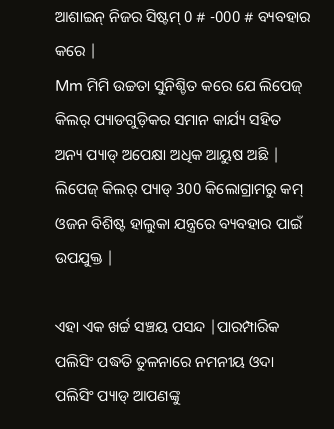ଆଶାଇନ୍ ନିଜର ସିଷ୍ଟମ୍ 0 # -000 # ବ୍ୟବହାର କରେ |
Mm ମିମି ଉଚ୍ଚତା ସୁନିଶ୍ଚିତ କରେ ଯେ ଲିପେଜ୍ କିଲର୍ ପ୍ୟାଡଗୁଡ଼ିକର ସମାନ କାର୍ଯ୍ୟ ସହିତ ଅନ୍ୟ ପ୍ୟାଡ୍ ଅପେକ୍ଷା ଅଧିକ ଆୟୁଷ ଅଛି |
ଲିପେଜ୍ କିଲର୍ ପ୍ୟାଡ୍ 300 କିଲୋଗ୍ରାମରୁ କମ୍ ଓଜନ ବିଶିଷ୍ଟ ହାଲୁକା ଯନ୍ତ୍ରରେ ବ୍ୟବହାର ପାଇଁ ଉପଯୁକ୍ତ |

ଏହା ଏକ ଖର୍ଚ୍ଚ ସଞ୍ଚୟ ପସନ୍ଦ |ପାରମ୍ପାରିକ ପଲିସିଂ ପଦ୍ଧତି ତୁଳନାରେ ନମନୀୟ ଓଦା ପଲିସିଂ ପ୍ୟାଡ୍ ଆପଣଙ୍କୁ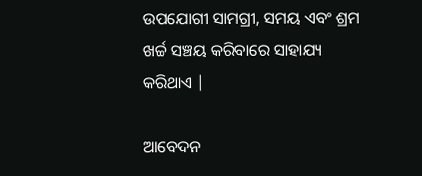ଉପଯୋଗୀ ସାମଗ୍ରୀ, ସମୟ ଏବଂ ଶ୍ରମ ଖର୍ଚ୍ଚ ସଞ୍ଚୟ କରିବାରେ ସାହାଯ୍ୟ କରିଥାଏ |

ଆବେଦନ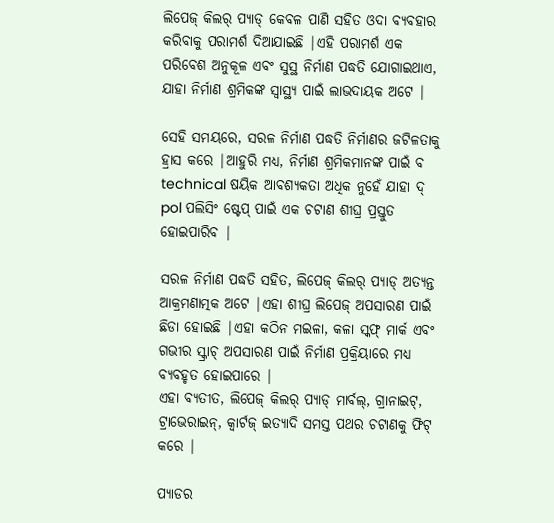ଲିପେଜ୍ କିଲର୍ ପ୍ୟାଡ୍ କେବଳ ପାଣି ସହିତ ଓଦା ବ୍ୟବହାର କରିବାକୁ ପରାମର୍ଶ ଦିଆଯାଇଛି |ଏହି ପରାମର୍ଶ ଏକ ପରିବେଶ ଅନୁକୂଳ ଏବଂ ସୁସ୍ଥ ନିର୍ମାଣ ପଦ୍ଧତି ଯୋଗାଇଥାଏ, ଯାହା ନିର୍ମାଣ ଶ୍ରମିକଙ୍କ ସ୍ୱାସ୍ଥ୍ୟ ପାଇଁ ଲାଭଦାୟକ ଅଟେ |

ସେହି ସମୟରେ, ସରଳ ନିର୍ମାଣ ପଦ୍ଧତି ନିର୍ମାଣର ଜଟିଳତାକୁ ହ୍ରାସ କରେ |ଆହୁରି ମଧ୍ୟ, ନିର୍ମାଣ ଶ୍ରମିକମାନଙ୍କ ପାଇଁ ବ technical ଷୟିକ ଆବଶ୍ୟକତା ଅଧିକ ନୁହେଁ ଯାହା ଦ୍ pol ପଲିସିଂ ଷ୍ଟେପ୍ ପାଇଁ ଏକ ଚଟାଣ ଶୀଘ୍ର ପ୍ରସ୍ତୁତ ହୋଇପାରିବ |

ସରଳ ନିର୍ମାଣ ପଦ୍ଧତି ସହିତ, ଲିପେଜ୍ କିଲର୍ ପ୍ୟାଡ୍ ଅତ୍ୟନ୍ତ ଆକ୍ରମଣାତ୍ମକ ଅଟେ |ଏହା ଶୀଘ୍ର ଲିପେଜ୍ ଅପସାରଣ ପାଇଁ ଛିଡା ହୋଇଛି |ଏହା କଠିନ ମଇଳା, କଳା ସ୍କଫ୍ ମାର୍କ ଏବଂ ଗଭୀର ସ୍କ୍ରାଚ୍ ଅପସାରଣ ପାଇଁ ନିର୍ମାଣ ପ୍ରକ୍ରିୟାରେ ମଧ୍ୟ ବ୍ୟବହୃତ ହୋଇପାରେ |
ଏହା ବ୍ୟତୀତ, ଲିପେଜ୍ କିଲର୍ ପ୍ୟାଡ୍ ମାର୍ବଲ୍, ଗ୍ରାନାଇଟ୍, ଟ୍ରାଭେରାଇନ୍, କ୍ୱାର୍ଟଜ୍ ଇତ୍ୟାଦି ସମସ୍ତ ପଥର ଚଟାଣକୁ ଫିଟ୍ କରେ |

ପ୍ୟାଡର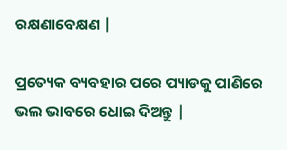ରକ୍ଷଣାବେକ୍ଷଣ |

ପ୍ରତ୍ୟେକ ବ୍ୟବହାର ପରେ ପ୍ୟାଡକୁ ପାଣିରେ ଭଲ ଭାବରେ ଧୋଇ ଦିଅନ୍ତୁ |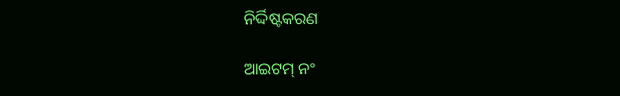ନିର୍ଦ୍ଦିଷ୍ଟକରଣ

ଆଇଟମ୍ ନଂ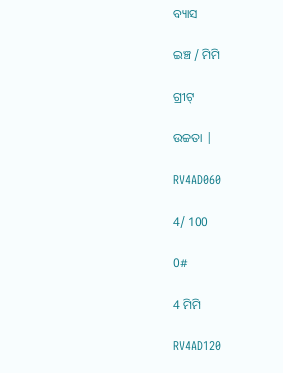ବ୍ୟାସ

ଇଞ୍ଚ / ମିମି

ଗ୍ରୀଟ୍

ଉଚ୍ଚତା |

RV4AD060

4/ 100

0#

4 ମିମି

RV4AD120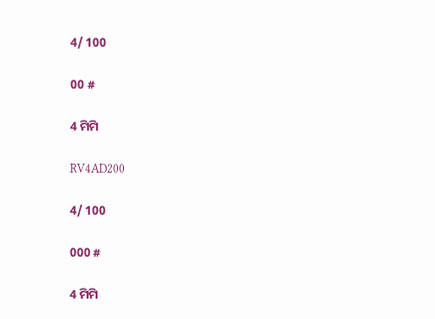4/ 100

00 #

4 ମିମି

RV4AD200

4/ 100

000 #

4 ମିମି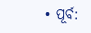• ପୂର୍ବ: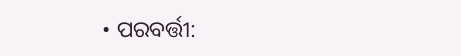• ପରବର୍ତ୍ତୀ: